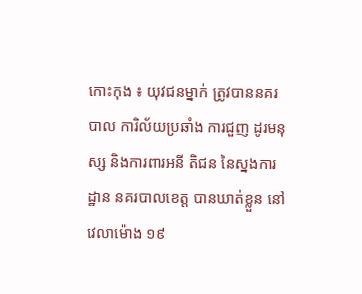កោះកុង ៖ យុវជនម្នាក់ ត្រូវបាននគរបាល ការិល័យប្រឆាំង ការជួញ ដូរមនុស្ស និងការពារអនី តិជន នៃស្នងការដ្ឋាន នគរបាលខេត្ដ បានឃាត់ខ្លួន នៅវេលាម៉ោង ១៩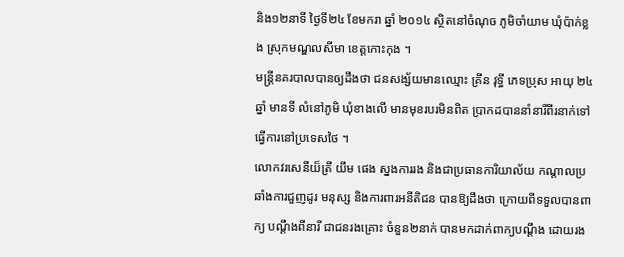និង១២នាទី ថ្ងៃទី២៤ ខែមករា ឆ្នាំ ២០១៤ ស្ថិតនៅចំណុច ភូមិចាំយាម ឃុំប៉ាក់ខ្លង ស្រុកមណ្ឌលសីមា ខេត្ដកោះកុង ។
មន្រ្តីនគរបាលបានឲ្យដឹងថា ជនសង្ស័យមានឈ្មោះ គ្រីន វុទ្ធី ភេទប្រុស អាយុ ២៤ឆ្នាំ មានទី លំនៅភូមិ ឃុំខាងលើ មានមុខរបរមិនពិត ប្រាកដបាននាំនារីពីរនាក់ទៅ ធ្វើការនៅប្រទេសថៃ ។
លោកវរសេនីយ៏ត្រី យឹម ផេង ស្នងការរង និងជាប្រធានការិយាល័យ កណ្ដាលប្រឆាំងការជួញដូរ មនុស្ស និងការពារអនីតិជន បានឱ្យដឹងថា ក្រោយពីទទួលបានពាក្យ បណ្ដឹងពីនារី ជាជនរងគ្រោះ ចំនួន២នាក់ បានមកដាក់ពាក្យបណ្ដឹង ដោយរង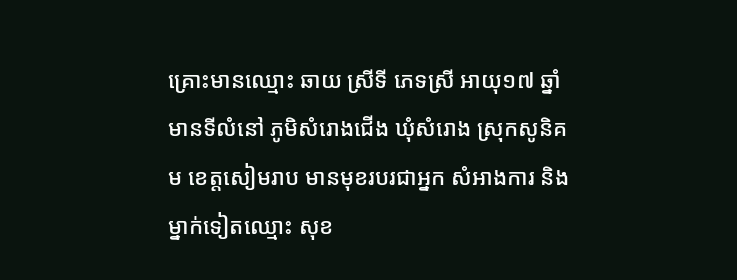គ្រោះមានឈ្មោះ ឆាយ ស្រីទី ភេទស្រី អាយុ១៧ ឆ្នាំ មានទីលំនៅ ភូមិសំរោងជើង ឃុំសំរោង ស្រុកសូនិគម ខេត្ដសៀមរាប មានមុខរបរជាអ្នក សំអាងការ និងម្នាក់ទៀតឈ្មោះ សុខ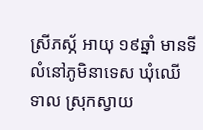ស្រីភស្ភ័ អាយុ ១៩ឆ្នាំ មានទីលំនៅភូមិនាទេស ឃុំឈើ ទាល ស្រុកស្វាយ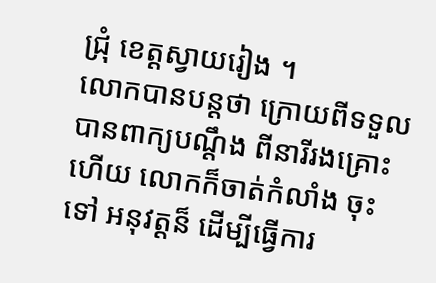ជ្រុំ ខេត្ដស្វាយរៀង ។
លោកបានបន្ដថា ក្រោយពីទទួលបានពាក្យបណ្ដឹង ពីនារីរងគ្រោះហើយ លោកក៏ចាត់កំលាំង ចុះទៅ អនុវត្ដន៏ ដើម្បីធ្វើការ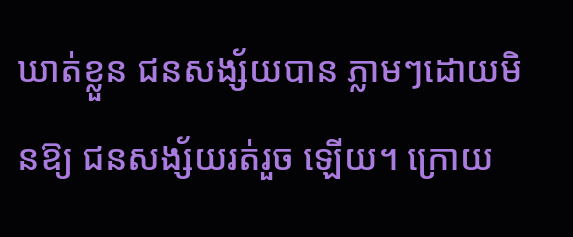ឃាត់ខ្លួន ជនសង្ស័យបាន ភ្លាមៗដោយមិនឱ្យ ជនសង្ស័យរត់រួច ឡើយ។ ក្រោយ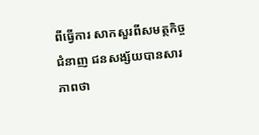ពីធ្វើការ សាកសួរពីសមត្ថកិច្ចជំនាញ ជនសង្ស័យបានសារភាពថា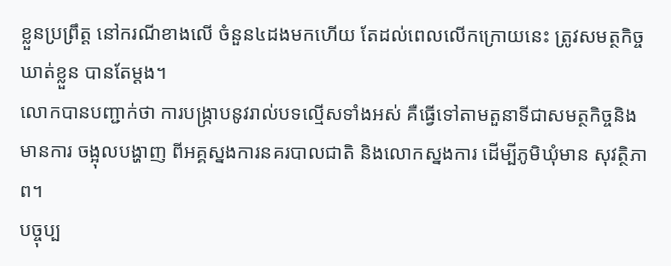ខ្លួនប្រព្រឹត្ដ នៅករណីខាងលើ ចំនួន៤ដងមកហើយ តែដល់ពេលលើកក្រោយនេះ ត្រូវសមត្ថកិច្ច ឃាត់ខ្លួន បានតែម្ដង។
លោកបានបញ្ជាក់ថា ការបង្ក្រាបនូវរាល់បទល្មើសទាំងអស់ គឺធ្វើទៅតាមតួនាទីជាសមត្ថកិច្ចនិង មានការ ចង្អុលបង្ហាញ ពីអគ្គស្នងការនគរបាលជាតិ និងលោកស្នងការ ដើម្បីភូមិឃុំមាន សុវត្ថិភាព។
បច្ចុប្ប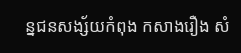ន្នជនសង្ស័យកំពុង កសាងរឿង សំ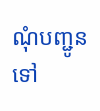ណុំបញ្ជូនទៅ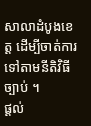សាលាដំបូងខេត្ដ ដើម្បីចាត់ការ ទៅតាមនីតិវិធីច្បាប់ ។
ផ្តល់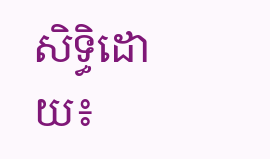សិទ្ធិដោយ៖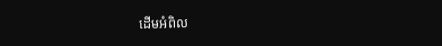ដើមអំពិល